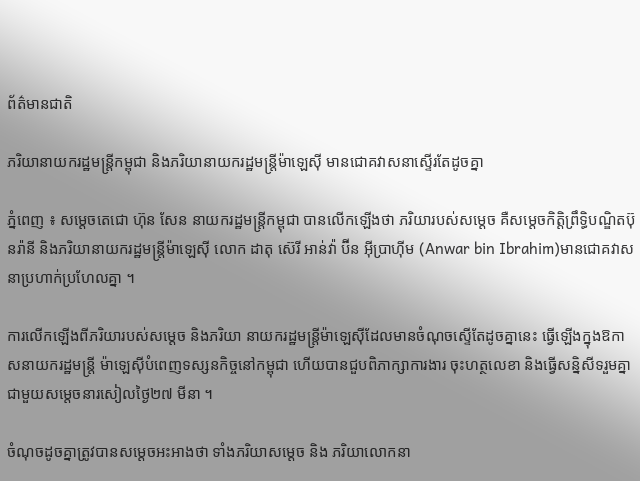ព័ត៌មានជាតិ

ភរិយានាយករដ្ឋមន្រ្តីកម្ពុជា និងភរិយានាយករដ្ឋមន្រ្តីម៉ាឡេស៊ី មានជោគវាសនាស្ទើរតែដូចគ្នា

ភ្នំពេញ ៖ សម្តេចតេជោ ហ៊ុន សែន នាយករដ្ឋមន្រ្តីកម្ពុជា បានលើកឡើងថា ភរិយារបស់សម្តេច គឺសម្តេចកិត្តិព្រឹទ្ធិបណ្ឌិតប៊ុនរ៉ានី និងភរិយានាយករដ្ឋមន្រ្តីម៉ាឡេស៊ី លោក ដាតុ ស៊េរី អាន់វ៉ា ប៊ីន អ៊ីប្រាហ៊ីម (Anwar bin Ibrahim)មានជោគវាសនាប្រហាក់ប្រហែលគ្នា ។

ការលើកឡើងពីភរិយារបស់សម្តេច និងភរិយា នាយករដ្ឋមន្រ្តីម៉ាឡេស៊ីដែលមានចំណុចស្ទើតែដូចគ្នានេះ ធ្វើឡើងក្នុងឱកាសនាយករដ្ឋមន្រ្តី ម៉ាឡេស៊ីបំពេញទស្សនកិច្ចនៅកម្ពុជា ហើយបានជួបពិភាក្សាការងារ ចុះហត្ថលេខា និងធ្វើសន្និសីទរួមគ្នាជាមួយសម្តេចនារសៀលថ្ងៃ២៧ មីនា ។

ចំណុចដូចគ្នាត្រូវបានសម្តេចអះអាងថា ទាំងភរិយាសម្តេច និង ភរិយាលោកនា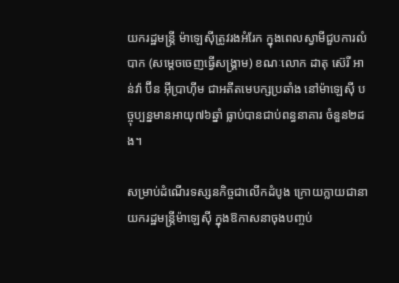យករដ្ឋមន្រ្តី ម៉ាឡេស៊ីត្រូវរងអំរែក ក្នុងពេលស្វាមីជួបការលំបាក (សម្តេចចេញធ្វើសង្រ្គាម) ខណៈលោក ដាតុ ស៊េរី អាន់វ៉ា ប៊ីន អ៊ីប្រាហ៊ីម ជាអតីតមេបក្សប្រឆាំង នៅម៉ាឡេស៊ី បច្ចុប្បន្នមានអាយុ៧៦ឆ្នាំ ធ្លាប់បានជាប់ពន្ធនាគារ ចំនួន២ដង។

សម្រាប់ដំណើរទស្សនកិច្ចជាលើកដំបូង ក្រោយក្លាយជានាយករដ្ឋមន្រ្តីម៉ាឡេស៊ី ក្នុងឱកាសនាចុងបញ្ចប់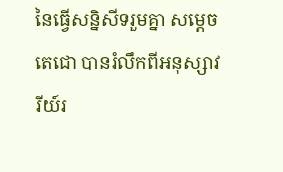នៃធ្វើសន្និសីទរួមគ្នា សម្តេចតេជោ បានរំលឹកពីអនុស្សាវរីយ៍រ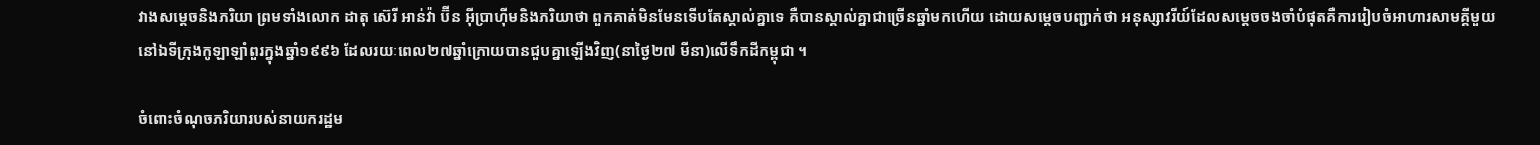វាងសម្តេចនិងភរិយា ព្រមទាំងលោក ដាតុ ស៊េរី អាន់វ៉ា ប៊ីន អ៊ីប្រាហ៊ីមនិងភរិយាថា ពួកគាត់មិនមែនទើបតែស្គាល់គ្នាទេ គឺបានស្គាល់គ្នាជាច្រើនឆ្នាំមកហើយ ដោយសម្តេចបញ្ជាក់ថា អនុស្សាវរីយ៍ដែលសម្តេចចងចាំបំផុតគឺការរៀបចំអាហារសាមគ្គីមួយ នៅឯទីក្រុងកូឡាឡាំពួរក្នុងឆ្នាំ១៩៩៦ ដែលរយៈពេល២៧ឆ្នាំក្រោយបានជួបគ្នាឡើងវិញ(នាថ្ងៃ២៧ មីនា)លើទឹកដីកម្ពុជា ។

ចំពោះចំណុចភរិយារបស់នាយករដ្ឋម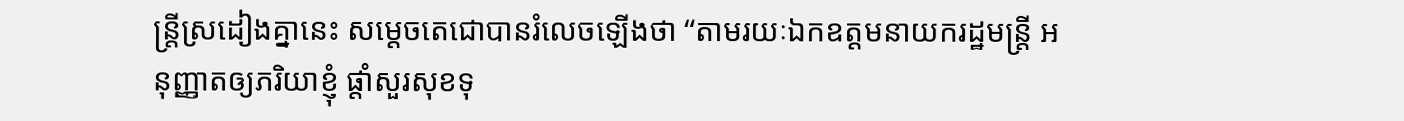ន្រ្តីស្រដៀងគ្នានេះ សម្តេចតេជោបានរំលេចឡើងថា “តាមរយៈឯកឧត្តមនាយករដ្ឋមន្រ្តី អនុញ្ញាតឲ្យភរិយាខ្ញុំ ផ្តាំសួរសុខទុ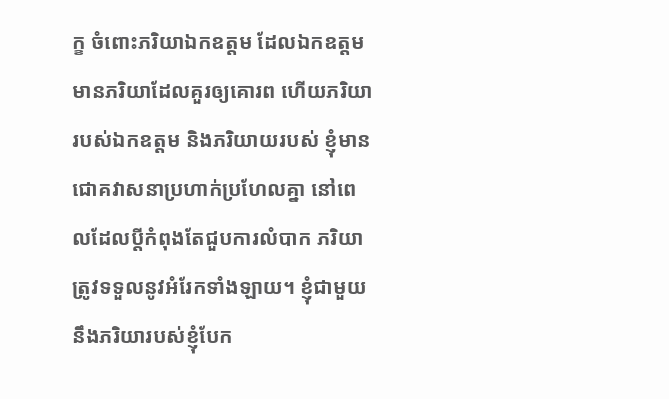ក្ខ ចំពោះភរិយាឯកឧត្តម ដែលឯកឧត្តមមានភរិយាដែលគួរឲ្យគោរព ហើយភរិយារបស់ឯកឧត្តម និងភរិយាយរបស់ ខ្ញុំមានជោគវាសនាប្រហាក់ប្រហែលគ្នា នៅពេលដែលប្តីកំពុងតែជួបការលំបាក ភរិយាត្រូវទទួលនូវអំរែកទាំងឡាយ។ ខ្ញុំជាមួយនឹងភរិយារបស់ខ្ញុំបែក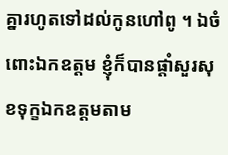គ្នារហូតទៅដល់កូនហៅពូ ។ ឯចំពោះឯកឧត្តម ខ្ញុំក៏បានផ្តាំសួរសុខទុក្ខឯកឧត្តមតាម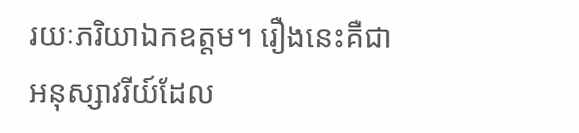រយៈភរិយាឯកឧត្តម។ រឿងនេះគឺជាអនុស្សាវរីយ៍ដែល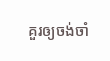គួរឲ្យចង់ចាំ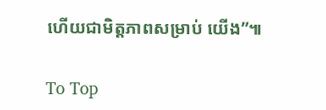ហើយជាមិត្តភាពសម្រាប់ យើង”៕

To Top